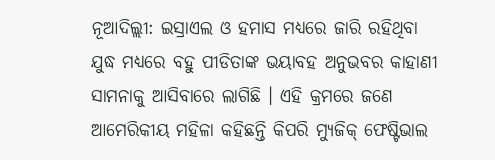ନୂଆଦିଲ୍ଲୀ: ଇସ୍ରାଏଲ ଓ ହମାସ ମଧ୍ୟରେ ଜାରି ରହିଥିବା ଯୁଦ୍ଧ ମଧ୍ୟରେ ବହୁ ପୀଡିତାଙ୍କ ଭୟାବହ ଅନୁଭବର କାହାଣୀ ସାମନାକୁ ଆସିବାରେ ଲାଗିଛି । ଏହି କ୍ରମରେ ଜଣେ ଆମେରିକୀୟ ମହିଳା କହିଛନ୍ତି କିପରି ମ୍ୟୁଜିକ୍ ଫେଷ୍ଟିଭାଲ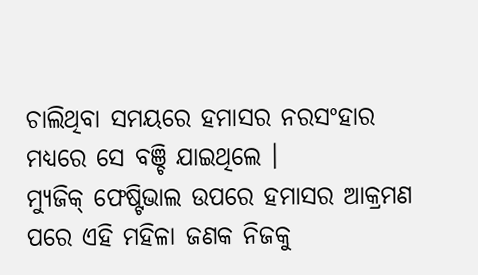ଚାଲିଥିବା ସମୟରେ ହମାସର ନରସଂହାର ମଧ୍ୟରେ ସେ ବଞ୍ଚି ଯାଇଥିଲେ ।
ମ୍ୟୁଜିକ୍ ଫେଷ୍ଟିଭାଲ ଉପରେ ହମାସର ଆକ୍ରମଣ ପରେ ଏହି ମହିଳା ଜଣକ ନିଜକୁ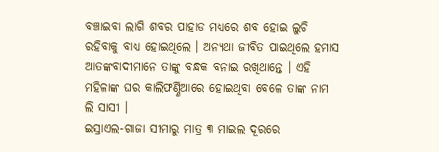ବଞ୍ଚାଇବା ଲାଗି ଶବର ପାହାଡ ମଧ୍ୟରେ ଶବ ହୋଇ ଲୁଚି ରହିବାକୁ ବାଧ୍ୟ ହୋଇଥିଲେ । ଅନ୍ୟଥା ଜୀବିତ ପାଇଥିଲେ ହମାସ ଆତଙ୍କବାଦୀମାନେ ତାଙ୍କୁ ବନ୍ଧକ ବନାଇ ରଖିଥାନ୍ତେ । ଏହି ମହିଳାଙ୍କ ଘର କାଲିଫର୍ଣ୍ଣିଆରେ ହୋଇଥିବା ବେଳେ ତାଙ୍କ ନାମ ଲି ସାସୀ ।
ଇସ୍ରାଏଲ-ଗାଜା ସୀମାରୁ ମାତ୍ର ୩ ମାଇଲ ଦୂରରେ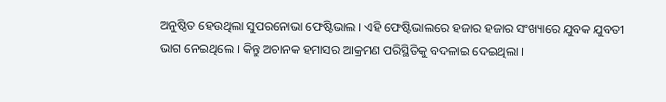ଅନୁଷ୍ଠିତ ହେଉଥିଲା ସୁପରନୋଭା ଫେଷ୍ଟିଭାଲ । ଏହି ଫେଷ୍ଟିଭାଲରେ ହଜାର ହଜାର ସଂଖ୍ୟାରେ ଯୁବକ ଯୁବତୀ ଭାଗ ନେଇଥିଲେ । କିନ୍ତୁ ଅଚାନକ ହମାସର ଆକ୍ରମଣ ପରିସ୍ଥିତିକୁ ବଦଳାଇ ଦେଇଥିଲା ।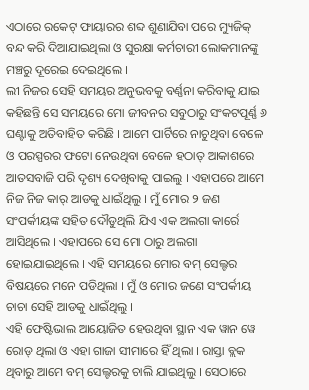ଏଠାରେ ରକେଟ୍ ଫାୟାରର ଶବ୍ଦ ଶୁଣାଯିବା ପରେ ମ୍ୟୁଜିକ୍ ବନ୍ଦ କରି ଦିଆଯାଇଥିଲା ଓ ସୁରକ୍ଷା କର୍ମଚାରୀ ଲୋକମାନଙ୍କୁ ମଞ୍ଚରୁ ଦୂରେଇ ଦେଇଥିଲେ ।
ଲୀ ନିଜର ସେହି ସମୟର ଅନୁଭବକୁ ବର୍ଣ୍ଣନା କରିବାକୁ ଯାଇ କହିଛନ୍ତି ସେ ସମୟରେ ମୋ ଜୀବନର ସବୁଠାରୁ ସଂକଟପୂର୍ଣ୍ଣ ୬ ଘଣ୍ଟାକୁ ଅତିବାହିତ କରିଛି । ଆମେ ପାର୍ଟିରେ ନାଚୁଥିବା ବେଳେ ଓ ପରସ୍ପରର ଫଟୋ ନେଉଥିବା ବେଳେ ହଠାତ୍ ଆକାଶରେ ଆତସବାଜି ପରି ଦୃଶ୍ୟ ଦେଖିବାକୁ ପାଇଲୁ । ଏହାପରେ ଆମେ ନିଜ ନିଜ କାର୍ ଆଡକୁ ଧାଇଁଥିଲୁ । ମୁଁ ମୋର ୨ ଜଣ ସଂପର୍କୀୟଙ୍କ ସହିତ ଦୌଡୁଥିଲି ଯିଏ ଏକ ଅଲଗା କାର୍ରେ ଆସିଥିଲେ । ଏହାପରେ ସେ ମୋ ଠାରୁ ଅଲଗା ହୋଇଯାଇଥିଲେ । ଏହି ସମୟରେ ମୋର ବମ୍ ସେଲ୍ଟର ବିଷୟରେ ମନେ ପଡିଥିଲା । ମୁଁ ଓ ମୋର ଜଣେ ସଂପର୍କୀୟ ଚାଚା ସେହି ଆଡକୁ ଧାଇଁଥିଲୁ ।
ଏହି ଫେଷ୍ଟିଭାଲ ଆୟୋଜିତ ହେଉଥିବା ସ୍ଥାନ ଏକ ୱାନ ୱେ ରୋଡ୍ ଥିଲା ଓ ଏହା ଗାଜା ସୀମାରେ ହିଁ ଥିଲା । ରାସ୍ତା ବ୍ଲକ ଥିବାରୁ ଆମେ ବମ୍ ସେଲ୍ଟରକୁ ଚାଲି ଯାଇଥିଲୁ । ସେଠାରେ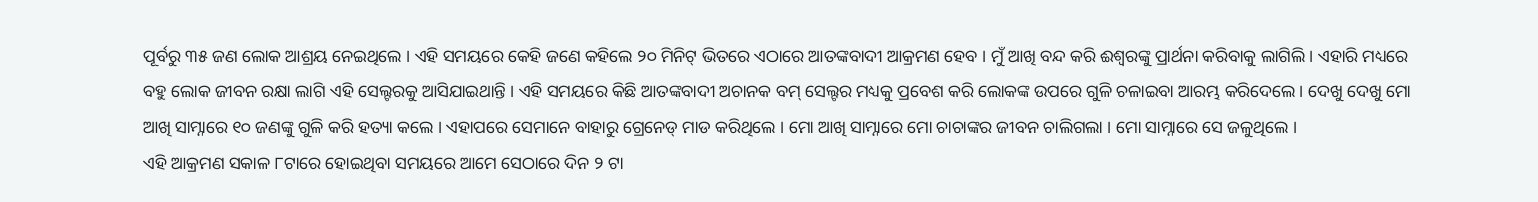ପୂର୍ବରୁ ୩୫ ଜଣ ଲୋକ ଆଶ୍ରୟ ନେଇଥିଲେ । ଏହି ସମୟରେ କେହି ଜଣେ କହିଲେ ୨୦ ମିନିଟ୍ ଭିତରେ ଏଠାରେ ଆତଙ୍କବାଦୀ ଆକ୍ରମଣ ହେବ । ମୁଁ ଆଖି ବନ୍ଦ କରି ଈଶ୍ୱରଙ୍କୁ ପ୍ରାର୍ଥନା କରିବାକୁ ଲାଗିଲି । ଏହାରି ମଧ୍ୟରେ ବହୁ ଲୋକ ଜୀବନ ରକ୍ଷା ଲାଗି ଏହି ସେଲ୍ଟରକୁ ଆସିଯାଇଥାନ୍ତି । ଏହି ସମୟରେ କିଛି ଆତଙ୍କବାଦୀ ଅଚାନକ ବମ୍ ସେଲ୍ଟର ମଧ୍ୟକୁ ପ୍ରବେଶ କରି ଲୋକଙ୍କ ଉପରେ ଗୁଳି ଚଳାଇବା ଆରମ୍ଭ କରିଦେଲେ । ଦେଖୁ ଦେଖୁ ମୋ ଆଖି ସାମ୍ନାରେ ୧୦ ଜଣଙ୍କୁ ଗୁଳି କରି ହତ୍ୟା କଲେ । ଏହାପରେ ସେମାନେ ବାହାରୁ ଗ୍ରେନେଡ୍ ମାଡ କରିଥିଲେ । ମୋ ଆଖି ସାମ୍ନାରେ ମୋ ଚାଚାଙ୍କର ଜୀବନ ଚାଲିଗଲା । ମୋ ସାମ୍ନାରେ ସେ ଜଳୁଥିଲେ ।
ଏହି ଆକ୍ରମଣ ସକାଳ ୮ଟାରେ ହୋଇଥିବା ସମୟରେ ଆମେ ସେଠାରେ ଦିନ ୨ ଟା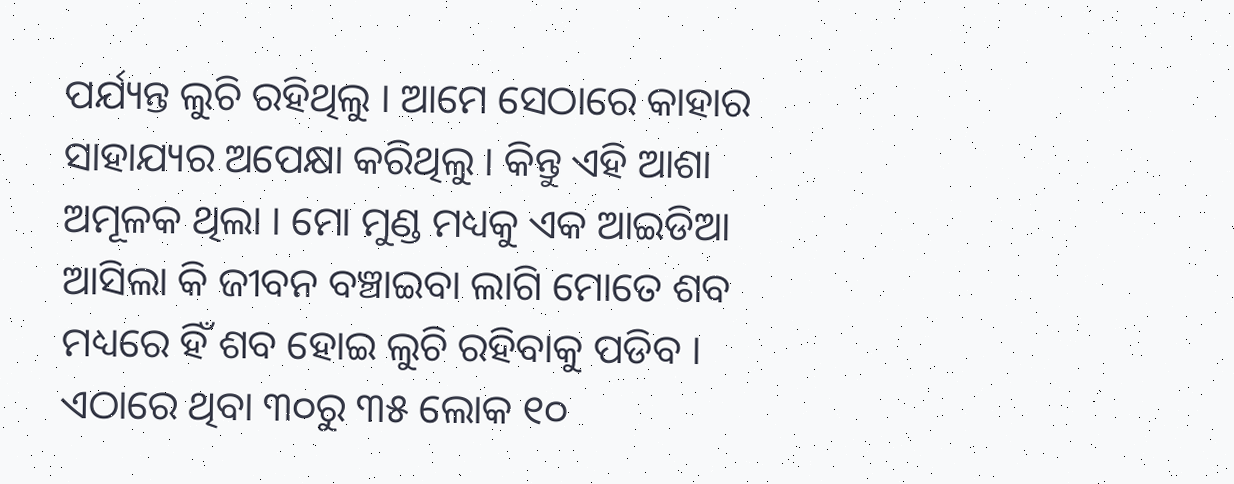ପର୍ଯ୍ୟନ୍ତ ଲୁଚି ରହିଥିଲୁ । ଆମେ ସେଠାରେ କାହାର ସାହାଯ୍ୟର ଅପେକ୍ଷା କରିଥିଲୁ । କିନ୍ତୁ ଏହି ଆଶା ଅମୂଳକ ଥିଲା । ମୋ ମୁଣ୍ଡ ମଧ୍ୟକୁ ଏକ ଆଇଡିଆ ଆସିଲା କି ଜୀବନ ବଞ୍ଚାଇବା ଲାଗି ମୋତେ ଶବ ମଧ୍ୟରେ ହିଁ ଶବ ହୋଇ ଲୁଚି ରହିବାକୁ ପଡିବ । ଏଠାରେ ଥିବା ୩୦ରୁ ୩୫ ଲୋକ ୧୦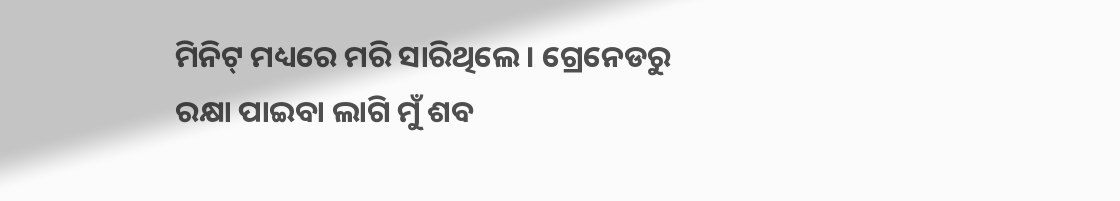ମିନିଟ୍ ମଧ୍ୟରେ ମରି ସାରିଥିଲେ । ଗ୍ରେନେଡରୁ ରକ୍ଷା ପାଇବା ଲାଗି ମୁଁ ଶବ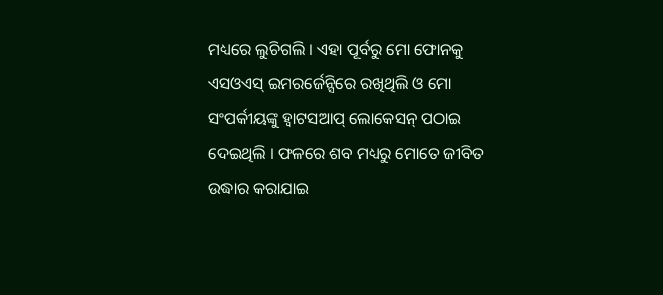ମଧ୍ୟରେ ଲୁଚିଗଲି । ଏହା ପୂର୍ବରୁ ମୋ ଫୋନକୁ ଏସଓଏସ୍ ଇମରର୍ଜେନ୍ସିରେ ରଖିଥିଲି ଓ ମୋ ସଂପର୍କୀୟଙ୍କୁ ହ୍ୱାଟସଆପ୍ ଲୋକେସନ୍ ପଠାଇ ଦେଇଥିଲି । ଫଳରେ ଶବ ମଧ୍ୟରୁ ମୋତେ ଜୀବିତ ଉଦ୍ଧାର କରାଯାଇ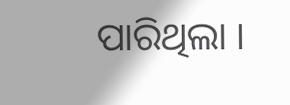ପାରିଥିଲା ।